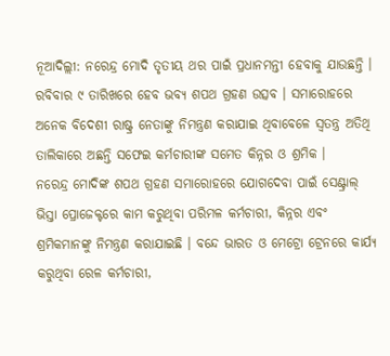ନୂଆଦିଲ୍ଲୀ: ନରେନ୍ଦ୍ର ମୋଦି ତୃତୀୟ ଥର ପାଇଁ ପ୍ରଧାନମନ୍ତୀ ହେବାକୁ ଯାଉଛନ୍ତି । ରବିବାର ୯ ତାରିଖରେ ହେବ ଭବ୍ୟ ଶପଥ ଗ୍ରହଣ ଉତ୍ସବ । ସମାରୋହରେ ଅନେକ ବିଦେଶୀ ରାଷ୍ଟ୍ର ନେତାଙ୍କୁ ନିମନ୍ତ୍ରଣ କରାଯାଇ ଥିବାବେଳେ ସ୍ୱତନ୍ତ୍ର ଅତିଥି ତାଲିକାରେ ଅଛନ୍ତି ସଫେଇ କର୍ମଚାରୀଙ୍କ ସମେତ କିନ୍ନର ଓ ଶ୍ରମିକ ।
ନରେନ୍ଦ୍ର ମୋଦିଙ୍କ ଶପଥ ଗ୍ରହଣ ସମାରୋହରେ ଯୋଗଦେବା ପାଇଁ ସେଣ୍ଟ୍ରାଲ୍ ଭିସ୍ତା ପ୍ରୋଜେକ୍ଟରେ କାମ କରୁଥିବା ପରିମଳ କର୍ମଚାରୀ, କିନ୍ନର ଏବଂ ଶ୍ରମିକମାନଙ୍କୁ ନିମନ୍ତ୍ରଣ କରାଯାଇଛି । ବନ୍ଦେ ଭାରତ ଓ ମେଟ୍ରୋ ଟ୍ରେନରେ କାର୍ଯ୍ୟ କରୁଥିବା ରେଳ କର୍ମଚାରୀ,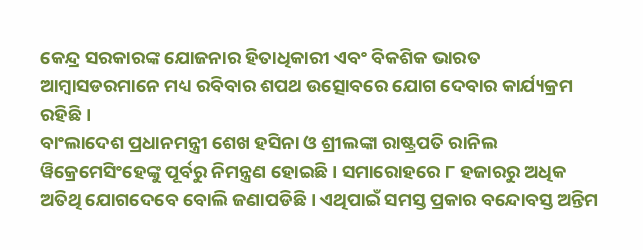କେନ୍ଦ୍ର ସରକାରଙ୍କ ଯୋଜନାର ହିତାଧିକାରୀ ଏବଂ ବିକଶିକ ଭାରତ ଆମ୍ବାସଡରମାନେ ମଧ୍ୟ ରବିବାର ଶପଥ ଉତ୍ସୋବରେ ଯୋଗ ଦେବାର କାର୍ଯ୍ୟକ୍ରମ ରହିଛି ।
ବାଂଲାଦେଶ ପ୍ରଧାନମନ୍ତ୍ରୀ ଶେଖ ହସିନା ଓ ଶ୍ରୀଲଙ୍କା ରାଷ୍ଟ୍ରପତି ରାନିଲ ୱିକ୍ରେମେସିଂହେଙ୍କୁ ପୂର୍ବରୁ ନିମନ୍ତ୍ରଣ ହୋଇଛି । ସମାରୋହରେ ୮ ହଜାରରୁ ଅଧିକ ଅତିଥି ଯୋଗଦେବେ ବୋଲି ଜଣାପଡିଛି । ଏଥିପାଇଁ ସମସ୍ତ ପ୍ରକାର ବନ୍ଦୋବସ୍ତ ଅନ୍ତିମ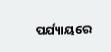ପର୍ଯ୍ୟାୟରେ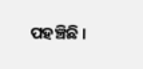ପହଞ୍ଚିଛି ।